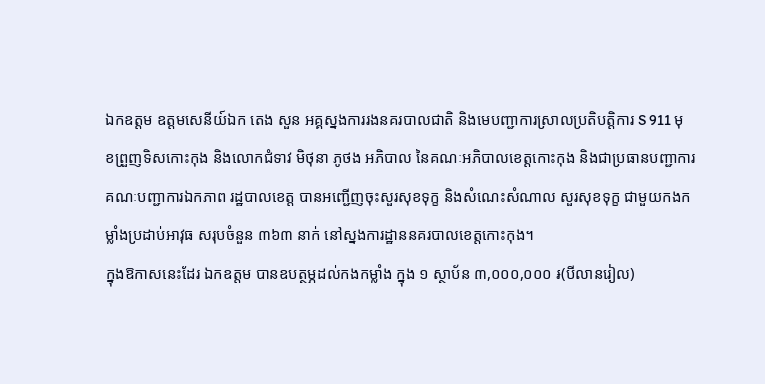ឯកឧត្តម ឧត្តមសេនីយ៍ឯក តេង សួន អគ្គស្នងការរងនគរបាលជាតិ និងមេបញ្ជាការស្រាលប្រតិបត្តិការ S 911 មុខព្រួញទិសកោះកុង និងលោកជំទាវ មិថុនា ភូថង អភិបាល នៃគណៈអភិបាលខេត្តកោះកុង និងជាប្រធានបញ្ជាការគណៈបញ្ជាការឯកភាព រដ្ឋបាលខេត្ត បានអញ្ជើញចុះសួរសុខទុក្ខ និងសំណេះសំណាល សួរសុខទុក្ខ ជាមួយកងកម្លាំងប្រដាប់អាវុធ សរុបចំនួន ៣៦៣ នាក់ នៅស្នងការដ្ឋាននគរបាលខេត្តកោះកុង។
ក្នុងឱកាសនេះដែរ ឯកឧត្តម បានឧបត្ថម្ភដល់កងកម្លាំង ក្នុង ១ ស្ថាប័ន ៣,០០០,០០០ ៛(បីលានរៀល)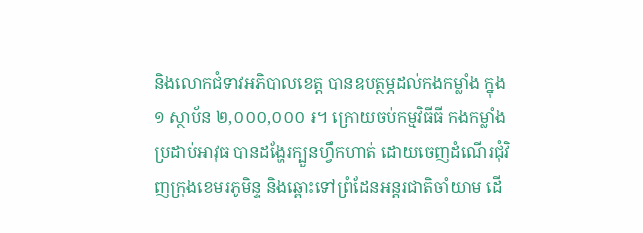និងលោកជំទាវអភិបាលខេត្ត បានឧបត្ថម្ភដល់កងកម្លាំង ក្នុង ១ ស្ថាប័ន ២,០០០,០០០ ៛។ ក្រោយចប់កម្មវិធីធី កងកម្លាំងប្រដាប់អាវុធ បានដង្ហែរក្បួនហ្វឹកហាត់ ដោយចេញដំណើរជុំវិញក្រុងខេមរភូមិន្ទ និងឆ្ពោះទៅព្រំដែនអន្តរជាតិចាំយាម ដេី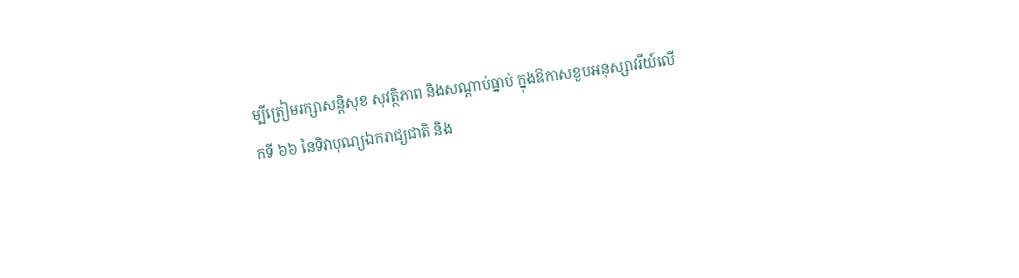ម្បីត្រៀមរក្សាសន្តិសុខ សុវត្ថិភាព និងសណ្តាប់ធ្នាប់ ក្នុងឱកាសខួបអនុស្សាវរីយ៍លេីកទី ៦៦ នៃទិវាបុណ្យឯករាជ្យជាតិ និង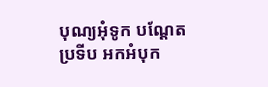បុណ្យអុំទូក បណ្ដែតប្រទីប អកអំបុក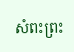សំពះព្រះ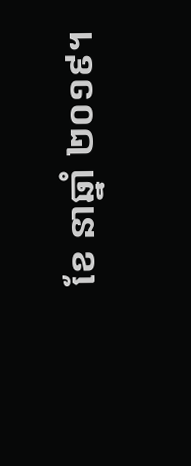ខែ នាឆ្នាំ ២០១៩។